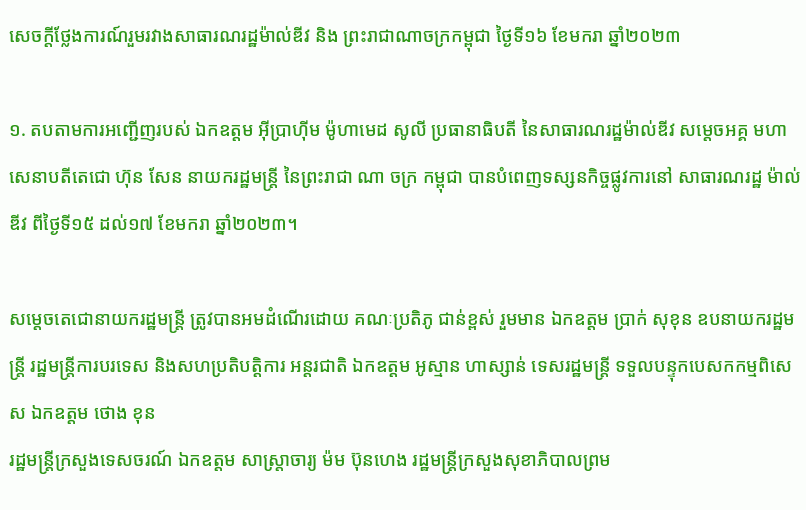សេចក្តីថ្លែងការណ៍រួមរវាងសាធារណរដ្ឋម៉ាល់ឌីវ និង ព្រះរាជាណាចក្រកម្ពុជា ថ្ងៃទី១៦ ខែមករា ឆ្នាំ២០២៣

១. តបតាមការអញ្ជើញរបស់ ឯកឧត្តម អ៊ីប្រាហ៊ីម ម៉ូហាមេដ សូលី ប្រធានាធិបតី នៃសាធារណរដ្ឋម៉ាល់ឌីវ សម្តេចអគ្គ មហា សេនាបតីតេជោ ហ៊ុន សែន នាយករដ្ឋមន្ត្រី នៃព្រះរាជា ណា ចក្រ កម្ពុជា បានបំពេញទស្សនកិច្ចផ្លូវការនៅ សាធារណរដ្ឋ ម៉ាល់ឌីវ ពីថ្ងៃទី១៥ ដល់១៧ ខែមករា ឆ្នាំ២០២៣។

សម្តេចតេជោនាយករដ្ឋមន្រ្តី ត្រូវបានអមដំណើរដោយ គណៈប្រតិភូ ជាន់ខ្ពស់ រួមមាន ឯកឧត្តម ប្រាក់ សុខុន ឧបនាយករដ្ឋមន្រ្តី រដ្ឋមន្រ្តីការបរទេស និងសហប្រតិបត្តិការ អន្តរជាតិ ឯកឧត្តម អូស្មាន ហាស្សាន់ ទេសរដ្ឋមន្ត្រី ទទួលបន្ទុកបេសកកម្មពិសេស ឯកឧត្តម ថោង ខុន
រដ្ឋមន្រ្តីក្រសួងទេសចរណ៍ ឯកឧត្តម សាស្រ្តាចារ្យ ម៉ម ប៊ុនហេង រដ្ឋមន្រ្តីក្រសួងសុខាភិបាលព្រម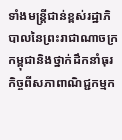ទាំងមន្រ្តីជាន់ខ្ពស់រដ្ឋាភិបាលនៃព្រះរាជាណាចក្រកម្ពុជានិងថ្នាក់ដឹកនាំធុរកិច្ចពីសភាពាណិជ្ជកម្មក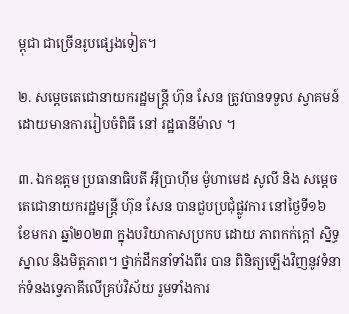ម្ពុជា ជាច្រើនរូបផ្សេងទៀត។

២. សម្តេចតេជោនាយករដ្ឋមន្រ្តី ហ៊ុន សែន ត្រូវបានទទួល ស្វាគមន៍ដោយមានការរៀបចំពិធី នៅ រដ្ឋធានីម៉ាល ។

៣. ឯកឧត្តម ប្រធានាធិបតី អ៊ីប្រាហ៊ីម ម៉ូហាមេដ សូលី និង សម្តេចតេជោនាយករដ្ឋមន្រ្តី ហ៊ុន សែន បានជួបប្រជុំផ្លូវការ នៅថ្ងៃទី១៦ ខែមករា ឆ្នាំ២០២៣ ក្នុងបរិយាកាសប្រកប ដោយ ភាពកក់ក្តៅ ស្និទ្ធស្នាល និងមិត្តភាព។ ថ្នាក់ដឹកនាំទាំងពីរ បាន ពិនិត្យឡើងវិញនូវទំនាក់ទំនងទ្វេភាគីលើគ្រប់វិស័យ រួមទាំងការ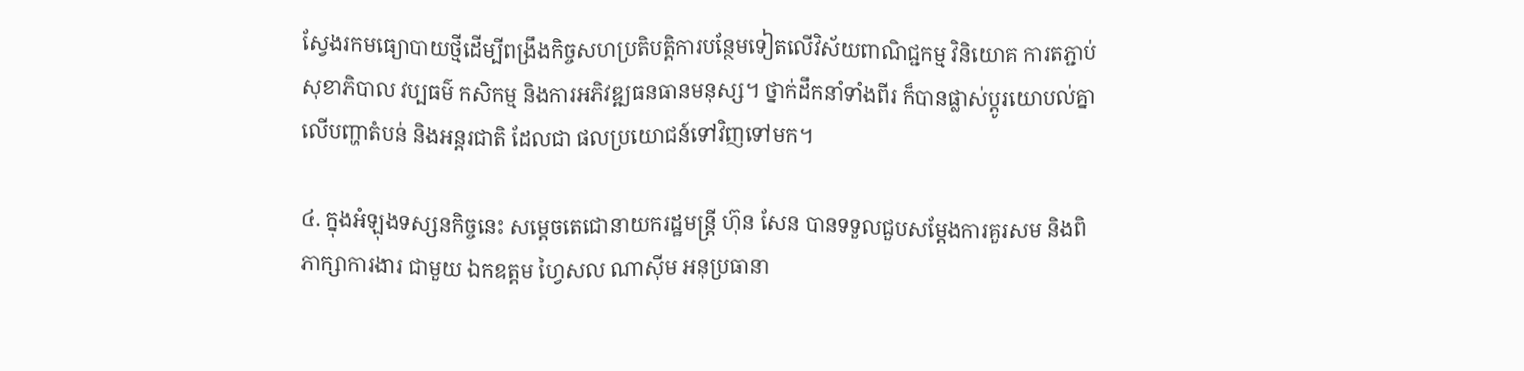ស្វែងរកមធ្យោបាយថ្មីដើម្បីពង្រឹងកិច្ចសហប្រតិបត្តិការបន្ថែមទៀតលើវិស័យពាណិជ្ជកម្ម វិនិយោគ ការតភ្ជាប់ សុខាភិបាល វប្បធម៌ កសិកម្ម និងការអភិវឌ្ឍធនធានមនុស្ស។ ថ្នាក់ដឹកនាំទាំងពីរ ក៏បានផ្លាស់ប្តូរយោបល់គ្នាលើបញ្ហាតំបន់ និងអន្តរជាតិ ដែលជា ផលប្រយោជន៍ទៅវិញទៅមក។

៤. ក្នុងអំឡុងទស្សនកិច្ចនេះ សម្តេចតេជោនាយករដ្ឋមន្រ្តី ហ៊ុន សែន បានទទួលជួបសម្តែងការគួរសម និងពិភាក្សាការងារ ជាមួយ ឯកឧត្តម ហ្វៃសល ណាស៊ីម អនុប្រធានា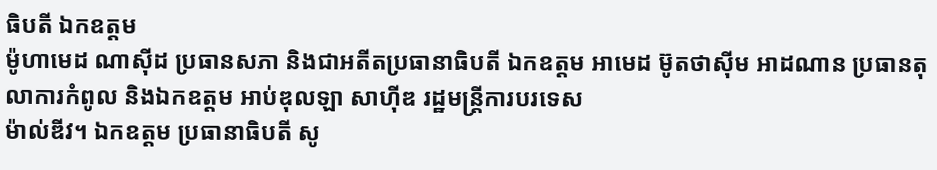ធិបតី ឯកឧត្តម
ម៉ូហាមេដ ណាស៊ីដ ប្រធានសភា និងជាអតីតប្រធានាធិបតី ឯកឧត្តម អាមេដ ម៊ូតថាស៊ីម អាដណាន ប្រធានតុលាការកំពូល និងឯកឧត្តម អាប់ឌុលឡា សាហ៊ីឌ រដ្ឋមន្រ្តីការបរទេស
ម៉ាល់ឌីវ។ ឯកឧត្តម ប្រធានាធិបតី សូ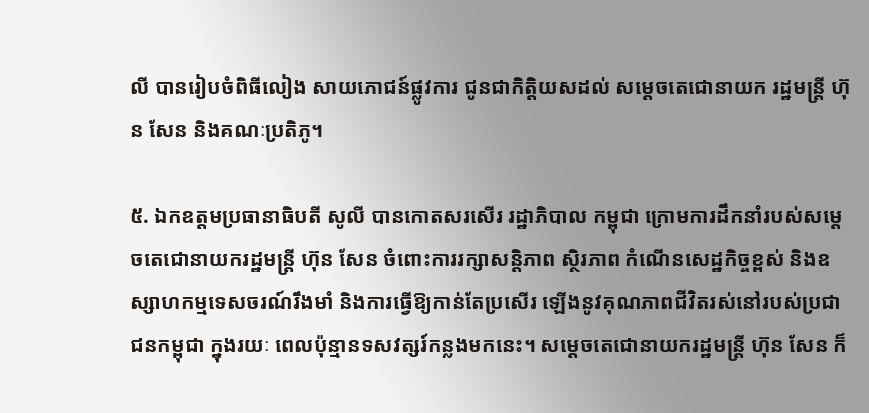លី បានរៀបចំពិធីលៀង សាយភោជន៍ផ្លូវការ ជូនជាកិត្តិយសដល់ សម្តេចតេជោនាយក រដ្ឋមន្រ្តី ហ៊ុន សែន និងគណៈប្រតិភូ។

៥. ឯកឧត្តមប្រធានាធិបតី សូលី បានកោតសរសើរ រដ្ឋាភិបាល កម្ពុជា ក្រោមការដឹកនាំរបស់សម្ដេចតេជោនាយករដ្ឋមន្រ្តី ហ៊ុន សែន ចំពោះការរក្សាសន្តិភាព ស្ថិរភាព កំណើនសេដ្ឋកិច្ចខ្ពស់ និងឧស្សាហកម្មទេសចរណ៍រឹងមាំ និងការធ្វើឱ្យកាន់តែប្រសើរ ឡើងនូវគុណភាពជីវិតរស់នៅរបស់ប្រជាជនកម្ពុជា ក្នុងរយៈ ពេលប៉ុន្មានទសវត្សរ៍កន្លងមកនេះ។ សម្ដេចតេជោនាយករដ្ឋមន្រ្តី ហ៊ុន សែន ក៏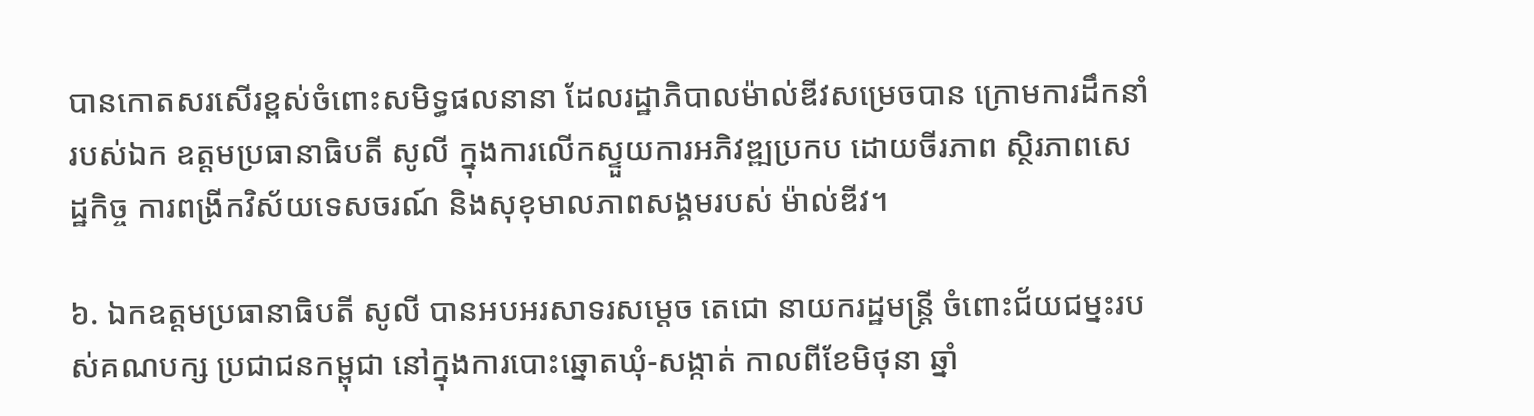បានកោតសរសើរខ្ពស់ចំពោះសមិទ្ធផលនានា ដែលរដ្ឋាភិបាលម៉ាល់ឌីវសម្រេចបាន ក្រោមការដឹកនាំ របស់ឯក ឧត្តមប្រធានាធិបតី សូលី ក្នុងការលើកស្ទួយការអភិវឌ្ឍប្រកប ដោយចីរភាព ស្ថិរភាពសេដ្ឋកិច្ច ការពង្រីកវិស័យទេសចរណ៍ និងសុខុមាលភាពសង្គមរបស់ ម៉ាល់ឌីវ។

៦. ឯកឧត្តមប្រធានាធិបតី សូលី បានអបអរសាទរសម្តេច តេជោ នាយករដ្ឋមន្រ្តី ចំពោះជ័យជម្នះរបស់គណបក្ស ប្រជាជនកម្ពុជា នៅក្នុងការបោះឆ្នោតឃុំ-សង្កាត់ កាលពីខែមិថុនា ឆ្នាំ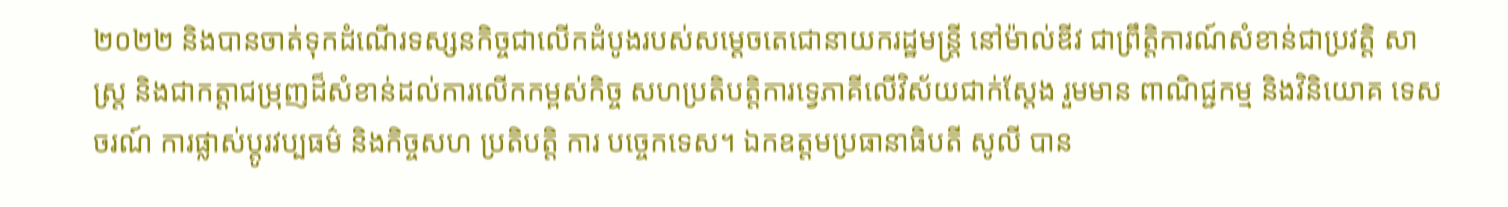២០២២ និងបានចាត់ទុកដំណើរទស្សនកិច្ចជាលើកដំបូងរបស់សម្ដេចតេជោនាយករដ្ឋមន្រ្តី នៅម៉ាល់ឌីវ ជាព្រឹត្តិការណ៍សំខាន់ជាប្រវត្តិ សាស្រ្ត និងជាកត្តាជម្រុញដ៏សំខាន់ដល់ការលើកកម្ពស់កិច្ច សហប្រតិបត្តិការទ្វេភាគីលើវិស័យជាក់ស្តែង រួមមាន ពាណិជ្ជកម្ម និងវិនិយោគ ទេសចរណ៍ ការផ្លាស់ប្តូរវប្បធម៌ និងកិច្ចសហ ប្រតិបត្តិ ការ បច្ចេកទេស។ ឯកឧត្តមប្រធានាធិបតី សូលី បាន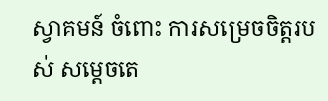ស្វាគមន៍ ចំពោះ ការសម្រេចចិត្តរបស់ សម្តេចតេ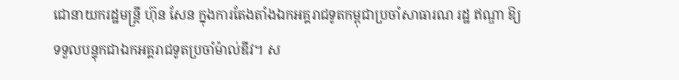ជោនាយករដ្ឋមន្រ្តី ហ៊ុន សែន ក្នុងការតែងតាំងឯកអគ្គរាជទូតកម្ពុជាប្រចាំសាធារណ រដ្ឋ ឥណ្ឌា ឱ្យទទួលបន្ទុកជាឯកអគ្គរាជទូតប្រចាំម៉ាល់ឌីវ។ ស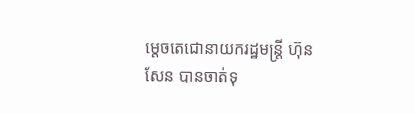ម្តេចតេជោនាយករដ្ឋមន្រ្តី ហ៊ុន សែន បានចាត់ទុ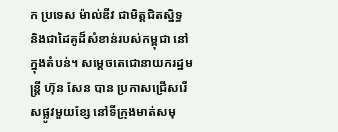ក ប្រទេស ម៉ាល់ឌីវ ជាមិត្តជិតស្និទ្ធ និងជាដៃគូដ៏សំខាន់របស់កម្ពុជា នៅ ក្នុងតំបន់។ សម្តេចតេជោនាយករដ្ឋមន្រ្តី ហ៊ុន សែន បាន ប្រកាសជ្រើសរើសផ្លូវមួយខ្សែ នៅទីក្រុងមាត់សមុ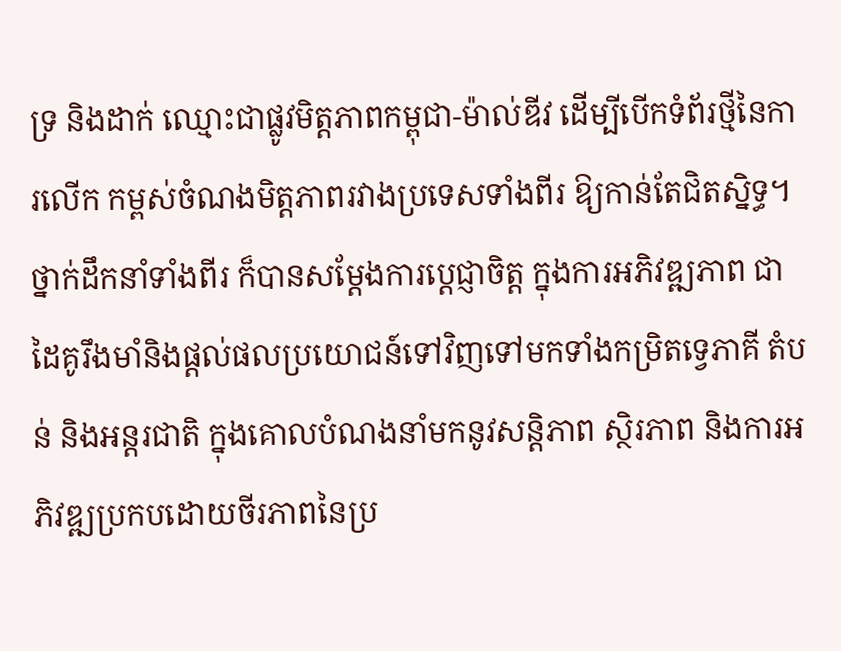ទ្រ និងដាក់ ឈ្មោះជាផ្លូវមិត្តភាពកម្ពុជា-ម៉ាល់ឌីវ ដើម្បីបើកទំព័រថ្មីនៃការលើក កម្ពស់ចំណងមិត្តភាពរវាងប្រទេសទាំងពីរ ឱ្យកាន់តែជិតសិ្នទ្ធ។ ថ្នាក់ដឹកនាំទាំងពីរ ក៏បានសម្តែងការប្តេជ្ញាចិត្ត ក្នុងការអភិវឌ្ឍភាព ជាដៃគូរឹងមាំនិងផ្តល់ផលប្រយោជន៍ទៅវិញទៅមកទាំងកម្រិតទ្វេភាគី តំបន់ និងអន្តរជាតិ ក្នុងគោលបំណងនាំមកនូវសន្តិភាព ស្ថិរភាព និងការអភិវឌ្ឍប្រកបដោយចីរភាពនៃប្រ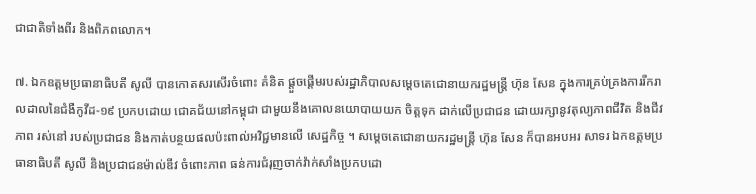ជាជាតិទាំងពីរ និងពិភពលោក។

៧. ឯកឧត្តមប្រធានាធិបតី សូលី បានកោតសរសើរចំពោះ គំនិត ផ្តួចផ្តើមរបស់រដ្ឋាភិបាលសម្ដេចតេជោនាយករដ្ឋមន្រ្តី ហ៊ុន សែន ក្នុងការគ្រប់គ្រងការរីករាលដាលនៃជំងឺកូវីដ-១៩ ប្រកបដោយ ជោគជ័យនៅកម្ពុជា ជាមួយនឹងគោលនយោបាយយក ចិត្តទុក ដាក់លើប្រជាជន ដោយរក្សានូវតុល្យភាពជីវិត និងជីវភាព រស់នៅ របស់ប្រជាជន និងកាត់បន្ថយផលប៉ះពាល់អវិជ្ជមានលើ សេដ្ឋកិច្ច ។ សម្តេចតេជោនាយករដ្ឋមន្ត្រី ហ៊ុន សែន ក៏បានអបអរ សាទរ ឯកឧត្តមប្រធានាធិបតី សូលី និងប្រជាជនម៉ាល់ឌីវ ចំពោះភាព ធន់ការជំរុញចាក់វ៉ាក់សាំងប្រកបដោ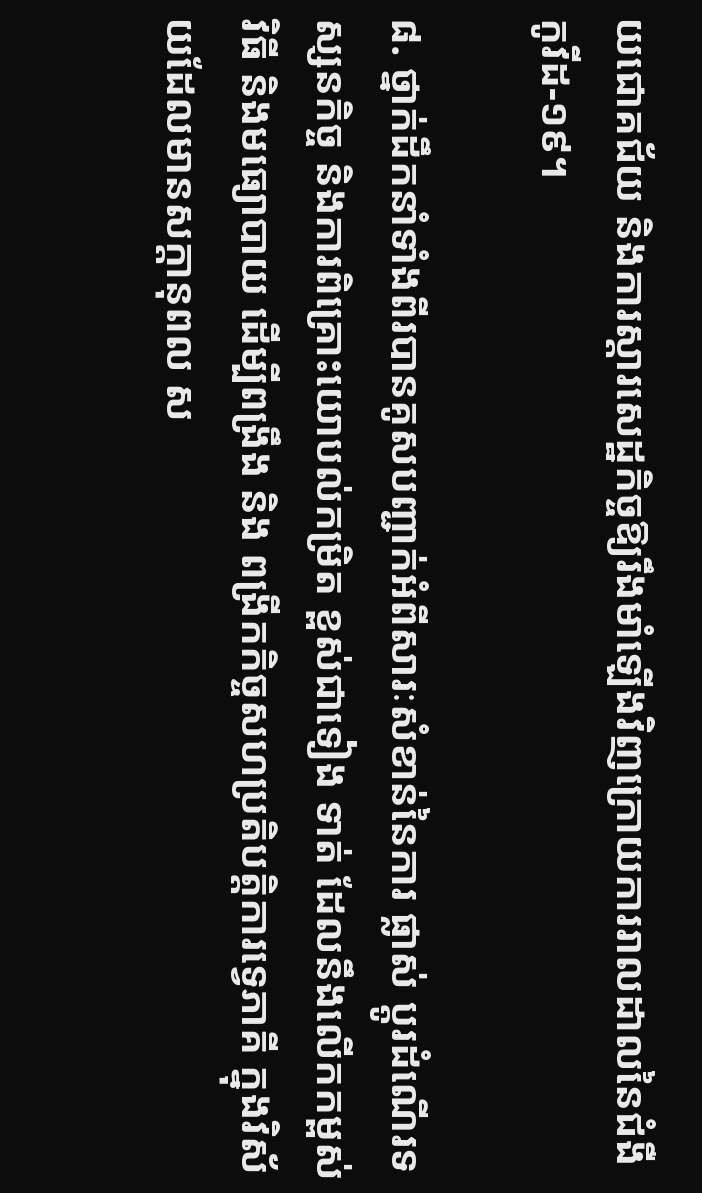យជោគជ័យ និងការស្តារសេដ្ឋកិច្ចឱ្យរឹងមាំឡើងវិញក្រោយការរាលដាលនៃជំងឺកូវីដ-១៩។

៨. ថ្នាក់ដឹកនាំទាំងពីរបានគូសបញ្ជាក់អំពីសារៈសំខាន់នៃការ ផ្លាស់ ប្តូរដំណើរទស្សនកិច្ច និងការពិគ្រោះយោបល់កម្រិត ខ្ពស់ជាទៀង ទាត់ ដែលនឹងលើកកម្ពស់វិធី និងមធ្យោបាយ ដើម្បីពង្រឹង និង ពង្រីកកិច្ចសហប្រតិបត្តិការទ្វេភាគី ក្នុងវិស័យដែលមានសក្តានុពល ស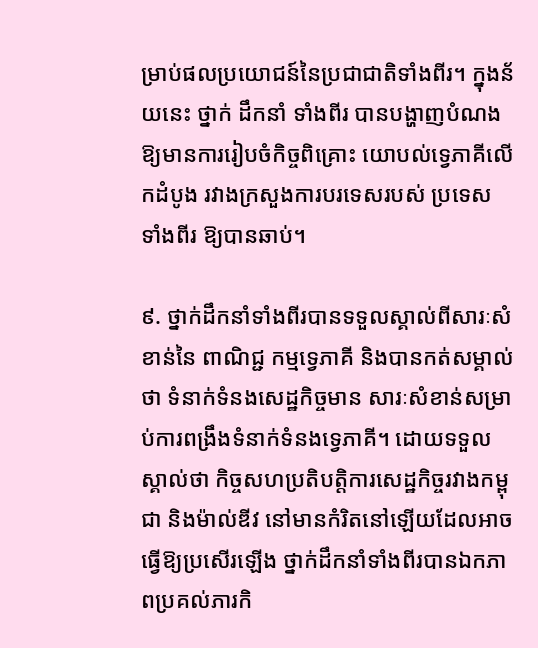ម្រាប់ផលប្រយោជន៍នៃប្រជាជាតិទាំងពីរ។ ក្នុងន័យនេះ ថ្នាក់ ដឹកនាំ ទាំងពីរ បានបង្ហាញបំណងឱ្យមានការរៀបចំកិច្ចពិគ្រោះ យោបល់ទ្វេភាគីលើកដំបូង រវាងក្រសួងការបរទេសរបស់ ប្រទេស ទាំងពីរ ឱ្យបានឆាប់។

៩. ថ្នាក់ដឹកនាំទាំងពីរបានទទួលស្គាល់ពីសារៈសំខាន់នៃ ពាណិជ្ជ កម្មទ្វេភាគី និងបានកត់សម្គាល់ថា ទំនាក់ទំនងសេដ្ឋកិច្ចមាន សារៈសំខាន់សម្រាប់ការពង្រឹងទំនាក់ទំនងទ្វេភាគី។ ដោយទទួលស្គាល់ថា កិច្ចសហប្រតិបត្តិការសេដ្ឋកិច្ចរវាងកម្ពុជា និងម៉ាល់ឌីវ នៅមានកំរិតនៅឡើយដែលអាចធ្វើឱ្យប្រសើរឡើង ថ្នាក់ដឹកនាំទាំងពីរបានឯកភាពប្រគល់ភារកិ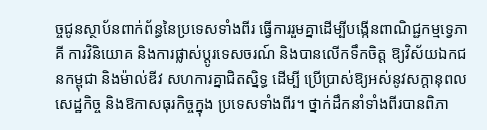ច្ចជូនស្ថាប័នពាក់ព័ន្ធនៃប្រទេសទាំងពីរ ធ្វើការរួមគ្នាដើម្បីបង្កើនពាណិជ្ជកម្មទ្វេភាគី ការវិនិយោគ និងការផ្លាស់ប្តូរទេសចរណ៍ និងបានលើកទឹកចិត្ត ឱ្យវិស័យឯកជនកម្ពុជា និងម៉ាល់ឌីវ សហការគ្នាជិតស្និទ្ធ ដើម្បី ប្រើប្រាស់ឱ្យអស់នូវសក្តានុពលសេដ្ឋកិច្ច និងឱកាសធុរកិច្ចក្នុង ប្រទេសទាំងពីរ។ ថ្នាក់ដឹកនាំទាំងពីរបានពិភា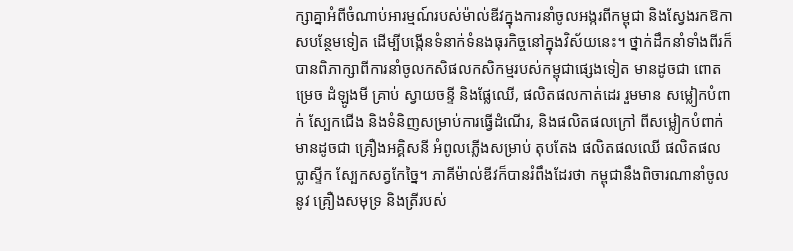ក្សាគ្នាអំពីចំណាប់អារម្មណ៍របស់ម៉ាល់ឌីវក្នុងការនាំចូលអង្ករពីកម្ពុជា និងស្វែងរកឱកាសបន្ថែមទៀត ដើម្បីបង្កើនទំនាក់ទំនងធុរកិច្ចនៅក្នុងវិស័យនេះ។ ថ្នាក់ដឹកនាំទាំងពីរក៏បានពិភាក្សាពីការនាំចូលកសិផលកសិកម្មរបស់កម្ពុជាផ្សេងទៀត មានដូចជា ពោត ម្រេច ដំឡូងមី គ្រាប់ ស្វាយចន្ទី និងផ្លែឈើ, ផលិតផលកាត់ដេរ រួមមាន សម្លៀកបំពាក់ ស្បែកជើង និងទំនិញសម្រាប់ការធ្វើដំណើរ, និងផលិតផលក្រៅ ពីសម្លៀកបំពាក់ មានដូចជា គ្រឿងអគ្គិសនី អំពូលភ្លើងសម្រាប់ តុបតែង ផលិតផលឈើ ផលិតផលប្លាស្ទីក ស្បែកសត្វកែច្នៃ។ ភាគីម៉ាល់ឌីវក៏បានរំពឹងដែរថា កម្ពុជានឹងពិចារណានាំចូល នូវ គ្រឿងសមុទ្រ និងត្រីរបស់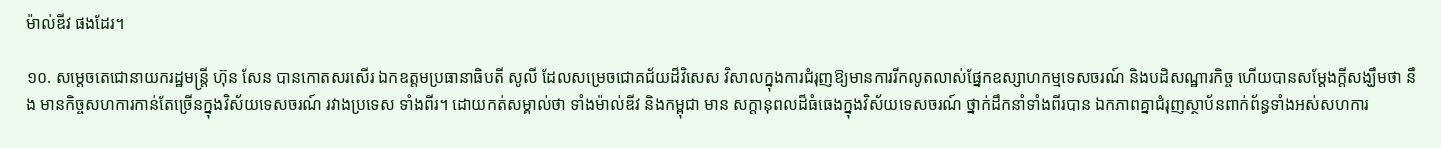ម៉ាល់ឌីវ ផងដែរ។

១០. សម្តេចតេជោនាយករដ្ឋមន្រ្តី ហ៊ុន សែន បានកោតសរសើរ ឯកឧត្តមប្រធានាធិបតី សូលី ដែលសម្រេចជោគជ័យដ៏វិសេស វិសាលក្នុងការជំរុញឱ្យមានការរីកលូតលាស់ផ្នែកឧស្សាហកម្មទេសចរណ៍ និងបដិសណ្ឋារកិច្ច ហើយបានសម្តែងក្តីសង្ឃឹមថា នឹង មានកិច្ចសហការកាន់តែច្រើនក្នុងវិស័យទេសចរណ៍ រវាងប្រទេស ទាំងពីរ។ ដោយកត់សម្គាល់ថា ទាំងម៉ាល់ឌីវ និងកម្ពុជា មាន សក្តានុពលដ៏ធំធេងក្នុងវិស័យទេសចរណ៍ ថ្នាក់ដឹកនាំទាំងពីរបាន ឯកភាពគ្នាជំរុញស្ថាប័នពាក់ព័ន្ធទាំងអស់សហការ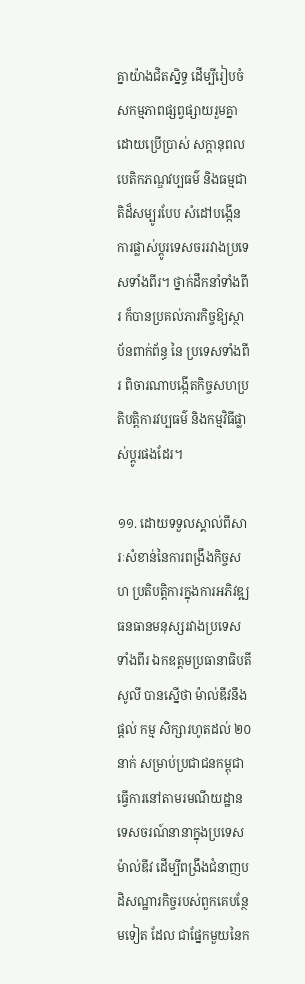គ្នាយ៉ាងជិតស្និទ្ធ ដើម្បីរៀបចំសកម្មភាពផ្សព្វផ្សាយរួមគ្នា ដោយប្រើប្រាស់ សក្តានុពល បេតិកភណ្ឌវប្បធម៌ និងធម្មជាតិដ៏សម្បូរបែប សំដៅបង្កើនការផ្លាស់ប្តូរទេសចររវាងប្រទេសទាំងពីរ។ ថ្នាក់ដឹកនាំទាំងពីរ ក៏បានប្រគល់ភារកិច្ចឱ្យស្ថាប័នពាក់ព័ន្ធ នៃ ប្រទេសទាំងពីរ ពិចារណាបង្កើតកិច្ចសហប្រតិបត្តិការវប្បធម៌ និងកម្មវិធីផ្លាស់ប្តូរផងដែរ។

១១. ដោយទទួលស្គាល់ពីសារៈសំខាន់នៃការពង្រឹងកិច្ចសហ ប្រតិបត្តិការក្នុងការអភិវឌ្ឍធនធានមនុស្សរវាងប្រទេសទាំងពីរ ឯកឧត្តមប្រធានាធិបតី សូលី បានស្នើថា ម៉ាល់ឌីវនឹង
ផ្តល់ កម្ម សិក្សារហូតដល់ ២០ នាក់ សម្រាប់ប្រជាជនកម្ពុជា ធ្វើការនៅតាមរមណីយដ្ឋានទេសចរណ៍នានាក្នុងប្រទេសម៉ាល់ឌីវ ដើម្បីពង្រឹងជំនាញបដិសណ្ឋារកិច្ចរបស់ពួកគេបន្ថែមទៀត ដែល ជាផ្នែកមួយនៃក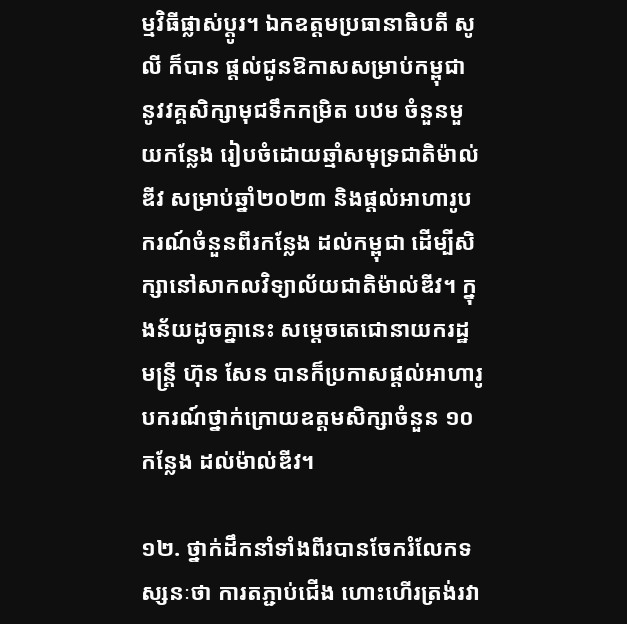ម្មវិធីផ្លាស់ប្តូរ។ ឯកឧត្តមប្រធានាធិបតី សូលី ក៏បាន ផ្តល់ជូនឱកាសសម្រាប់កម្ពុជា នូវវគ្គសិក្សាមុជទឹកកម្រិត បឋម ចំនួនមួយកន្លែង រៀបចំដោយឆ្មាំសមុទ្រជាតិម៉ាល់ឌីវ សម្រាប់ឆ្នាំ២០២៣ និងផ្តល់អាហារូបករណ៍ចំនួនពីរកន្លែង ដល់កម្ពុជា ដើម្បីសិក្សានៅសាកលវិទ្យាល័យជាតិម៉ាល់ឌីវ។ ក្នុងន័យដូចគ្នានេះ សម្តេចតេជោនាយករដ្ឋមន្រ្តី ហ៊ុន សែន បានក៏ប្រកាសផ្តល់អាហារូបករណ៍ថ្នាក់ក្រោយឧត្តមសិក្សាចំនួន ១០ កន្លែង ដល់ម៉ាល់ឌីវ។

១២. ថ្នាក់ដឹកនាំទាំងពីរបានចែករំលែកទស្សនៈថា ការតភ្ជាប់ជើង ហោះហើរត្រង់រវា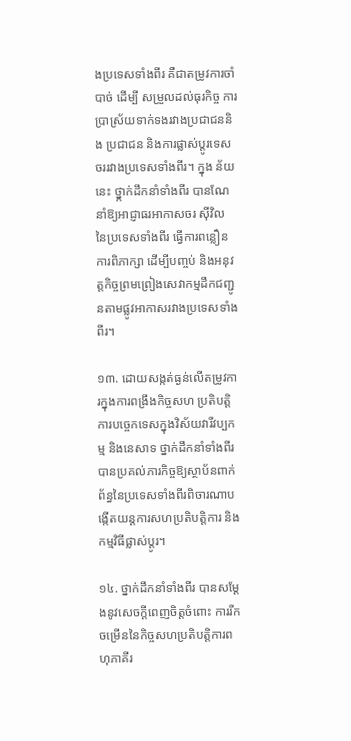ងប្រទេសទាំងពីរ គឺជាតម្រូវការចាំបាច់ ដើម្បី សម្រួលដល់ធុរកិច្ច ការប្រាស្រ័យទាក់ទងរវាងប្រជាជននិង ប្រជាជន និងការផ្លាស់ប្តូរទេសចររវាងប្រទេសទាំងពីរ។ ក្នុង ន័យនេះ ថ្នា្កក់ដឹកនាំទាំងពីរ បានណែនាំឱ្យអាជ្ញាធរអាកាសចរ ស៊ីវិល នៃប្រទេសទាំងពីរ ធ្វើការពន្លឿនការពិភាក្សា ដើម្បីបញ្ចប់ និងអនុវត្តកិច្ចព្រមព្រៀងសេវាកម្មដឹកជញ្ជូនតាមផ្លូវអាកាសរវាងប្រទេសទាំងពីរ។

១៣. ដោយសង្កត់ធ្ងន់លើតម្រូវការក្នុងការពង្រឹងកិច្ចសហ ប្រតិបត្តិ ការបច្ចេកទេសក្នុងវិស័យវារីវប្បកម្ម និងនេសាទ ថ្នាក់ដឹកនាំទាំងពីរ បានប្រគល់ភារកិច្ចឱ្យស្ថាប័នពាក់ព័ន្ធនៃប្រទេសទាំងពីរពិចារណាបង្កើតយន្តការសហប្រតិបត្តិការ និងកម្មវិធីផ្លាស់ប្តូរ។

១៤. ថ្នាក់ដឹកនាំទាំងពីរ បានសម្តែងនូវសេចក្តីពេញចិត្តចំពោះ ការរីក ចម្រើននៃកិច្ចសហប្រតិបត្តិការពហុភាគីរ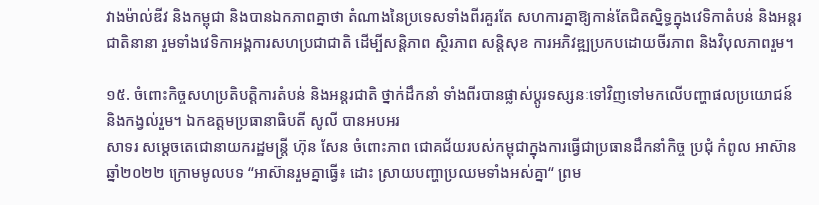វាងម៉ាល់ឌីវ និងកម្ពុជា និងបានឯកភាពគ្នាថា តំណាងនៃប្រទេសទាំងពីរគួរតែ សហការគ្នាឱ្យកាន់តែជិតស្និទ្ធក្នុងវេទិកាតំបន់ និងអន្តរជាតិនានា រួមទាំងវេទិកាអង្គការសហប្រជាជាតិ ដើម្បីសន្តិភាព ស្ថិរភាព សន្តិសុខ ការអភិវឌ្ឍប្រកបដោយចីរភាព និងវិបុលភាពរួម។

១៥. ចំពោះកិច្ចសហប្រតិបត្តិការតំបន់ និងអន្តរជាតិ ថ្នាក់ដឹកនាំ ទាំងពីរបានផ្លាស់ប្តូរទស្សនៈទៅវិញទៅមកលើបញ្ហាផលប្រយោជន៍ និងកង្វល់រួម។ ឯកឧត្តមប្រធានាធិបតី សូលី បានអបអរ
សាទរ សម្តេចតេជោនាយករដ្ឋមន្រ្តី ហ៊ុន សែន ចំពោះភាព ជោគជ័យរបស់កម្ពុជាក្នុងការធ្វើជាប្រធានដឹកនាំកិច្ច ប្រជុំ កំពូល អាស៊ាន ឆ្នាំ២០២២ ក្រោមមូលបទ “អាស៊ានរួមគ្នាធ្វើ៖ ដោះ ស្រាយបញ្ហាប្រឈមទាំងអស់គ្នា“ ព្រម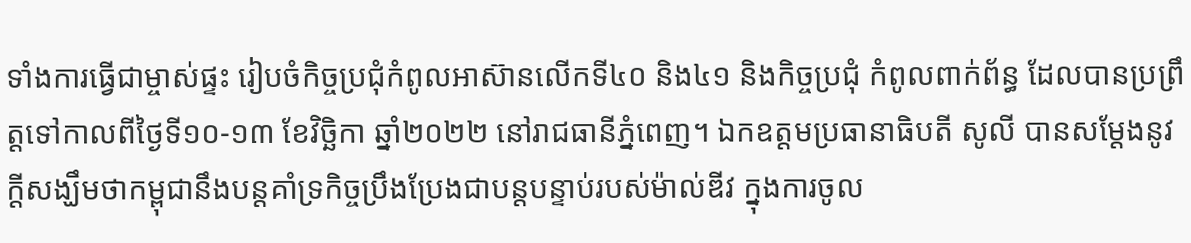ទាំងការធ្វើជាម្ចាស់ផ្ទះ រៀបចំកិច្ចប្រជុំកំពូលអាស៊ានលើកទី៤០ និង៤១ និងកិច្ចប្រជុំ កំពូលពាក់ព័ន្ធ ដែលបានប្រព្រឹត្តទៅកាលពីថ្ងៃទី១០-១៣ ខែវិច្ឆិកា ឆ្នាំ២០២២ នៅរាជធានីភ្នំពេញ។ ឯកឧត្តមប្រធានាធិបតី សូលី បានសម្តែងនូវក្តីសង្ឃឹមថាកម្ពុជានឹងបន្តគាំទ្រកិច្ចប្រឹងប្រែងជាបន្តបន្ទាប់របស់ម៉ាល់ឌីវ ក្នុងការចូល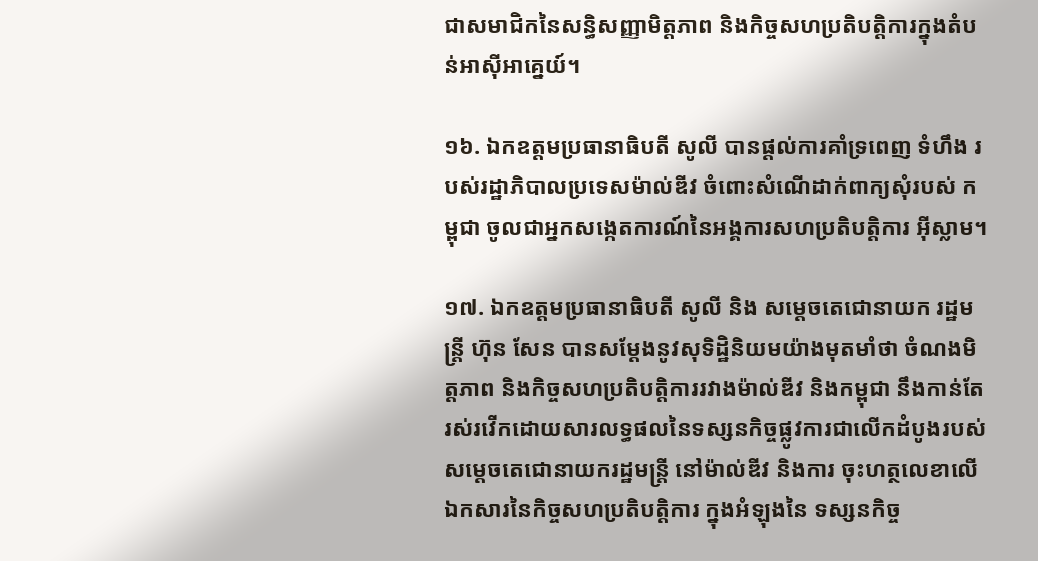ជាសមាជិកនៃសន្ធិសញ្ញាមិត្តភាព និងកិច្ចសហប្រតិបត្តិការក្នុងតំបន់អាស៊ីអាគ្នេយ៍។

១៦. ឯកឧត្តមប្រធានាធិបតី សូលី បានផ្តល់ការគាំទ្រពេញ ទំហឹង របស់រដ្ឋាភិបាលប្រទេសម៉ាល់ឌីវ ចំពោះសំណើដាក់ពាក្យសុំរបស់ កម្ពុជា ចូលជាអ្នកសង្កេតការណ៍នៃអង្គការសហប្រតិបត្តិការ អ៊ីស្លាម។

១៧. ឯកឧត្តមប្រធានាធិបតី សូលី និង សម្តេចតេជោនាយក រដ្ឋមន្រ្តី ហ៊ុន សែន បានសម្តែងនូវសុទិដ្ឋិនិយមយ៉ាងមុតមាំថា ចំណងមិត្តភាព និងកិច្ចសហប្រតិបត្តិការរវាងម៉ាល់ឌីវ និងកម្ពុជា នឹងកាន់តែរស់រវើកដោយសារលទ្ធផលនៃទស្សនកិច្ចផ្លូវការជាលើកដំបូងរបស់ សម្តេចតេជោនាយករដ្ឋមន្រ្តី នៅម៉ាល់ឌីវ និងការ ចុះហត្ថលេខាលើឯកសារនៃកិច្ចសហប្រតិបត្តិការ ក្នុងអំឡុងនៃ ទស្សនកិច្ច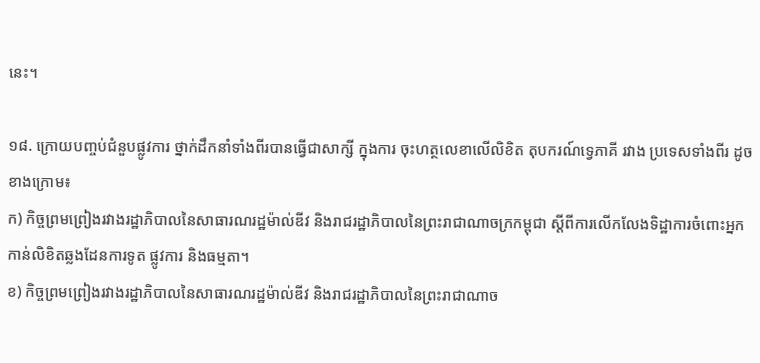នេះ។

១៨. ក្រោយបញ្ចប់ជំនួបផ្លូវការ ថ្នាក់ដឹកនាំទាំងពីរបានធ្វើជាសាក្សី ក្នុងការ ចុះហត្ថលេខាលើលិខិត តុបករណ៍ទ្វេភាគី រវាង ប្រទេសទាំងពីរ ដូចខាងក្រោម៖
ក) កិច្ចព្រមព្រៀងរវាងរដ្ឋាភិបាលនៃសាធារណរដ្ឋម៉ាល់ឌីវ និងរាជរដ្ឋាភិបាលនៃព្រះរាជាណាចក្រកម្ពុជា ស្តីពីការលើកលែងទិដ្ឋាការចំពោះអ្នកកាន់លិខិតឆ្លងដែនការទូត ផ្លូវការ និងធម្មតា។
ខ) កិច្ចព្រមព្រៀងរវាងរដ្ឋាភិបាលនៃសាធារណរដ្ឋម៉ាល់ឌីវ និងរាជរដ្ឋាភិបាលនៃព្រះរាជាណាច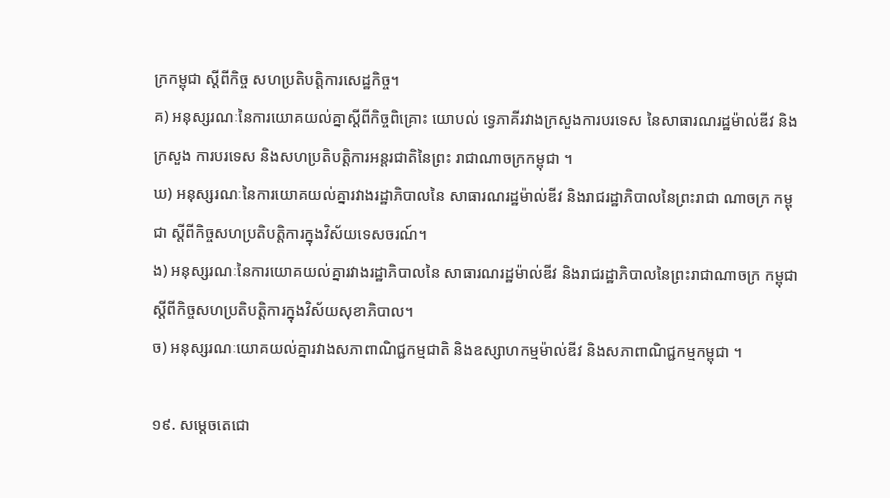ក្រកម្ពុជា ស្តីពីកិច្ច សហប្រតិបត្តិការសេដ្ឋកិច្ច។
គ) អនុស្សរណៈនៃការយោគយល់គ្នាស្តីពីកិច្ចពិគ្រោះ យោបល់ ទ្វេភាគីរវាងក្រសួងការបរទេស នៃសាធារណរដ្ឋម៉ាល់ឌីវ និង ក្រសួង ការបរទេស និងសហប្រតិបត្តិការអន្តរជាតិនៃព្រះ រាជាណាចក្រកម្ពុជា ។
ឃ) អនុស្សរណៈនៃការយោគយល់គ្នារវាងរដ្ឋាភិបាលនៃ សាធារណរដ្ឋម៉ាល់ឌីវ និងរាជរដ្ឋាភិបាលនៃព្រះរាជា ណាចក្រ កម្ពុជា ស្តីពីកិច្ចសហប្រតិបត្តិការក្នុងវិស័យទេសចរណ៍។
ង) អនុស្សរណៈនៃការយោគយល់គ្នារវាងរដ្ឋាភិបាលនៃ សាធារណរដ្ឋម៉ាល់ឌីវ និងរាជរដ្ឋាភិបាលនៃព្រះរាជាណាចក្រ កម្ពុជា ស្តីពីកិច្ចសហប្រតិបត្តិការក្នុងវិស័យសុខាភិបាល។
ច) អនុស្សរណៈយោគយល់គ្នារវាងសភាពាណិជ្ជកម្មជាតិ និងឧស្សាហកម្មម៉ាល់ឌីវ និងសភាពាណិជ្ជកម្មកម្ពុជា ។

១៩. សម្តេចតេជោ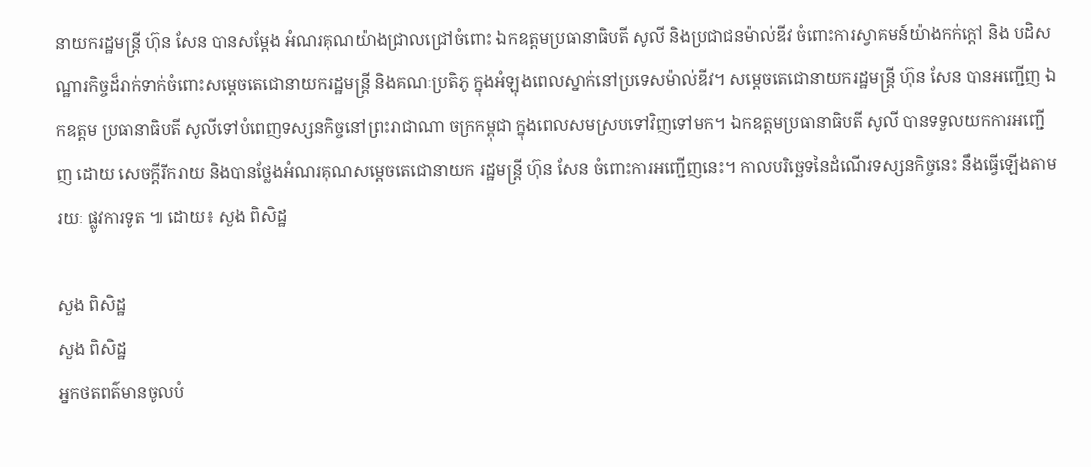នាយករដ្ឋមន្រ្តី ហ៊ុន សែន បានសម្តែង អំណរគុណយ៉ាងជ្រាលជ្រៅចំពោះ ឯកឧត្តមប្រធានាធិបតី សូលី និងប្រជាជនម៉ាល់ឌីវ ចំពោះការស្វាគមន៍យ៉ាងកក់ក្តៅ និង បដិសណ្ឋារកិច្ចដ៏រាក់ទាក់ចំពោះសម្តេចតេជោនាយករដ្ឋមន្រ្តី និងគណៈប្រតិភូ ក្នុងអំឡុងពេលស្នាក់នៅប្រទេសម៉ាល់ឌីវ។ សម្តេចតេជោនាយករដ្ឋមន្រ្តី ហ៊ុន សែន បានអញ្ជើញ ឯកឧត្តម ប្រធានាធិបតី សូលីទៅបំពេញទស្សនកិច្ចនៅព្រះរាជាណា ចក្រកម្ពុជា ក្នុងពេលសមស្របទៅវិញទៅមក។ ឯកឧត្តមប្រធានាធិបតី សូលី បានទទួលយកការអញ្ជើញ ដោយ សេចក្តីរីករាយ និងបានថ្លែងអំណរគុណសម្តេចតេជោនាយក រដ្ឋមន្រ្តី ហ៊ុន សែន ចំពោះការអញ្ជើញនេះ។ កាលបរិច្ឆេទនៃដំណើរទស្សនកិច្ចនេះ នឹងធ្វើឡើងតាមរយៈ ផ្លូវការទូត ៕ ដោយ៖ សួង ពិសិដ្ឋ

សួង ពិសិដ្ឋ
សួង ពិសិដ្ឋ
អ្នកថតពត៌មានចូលបំ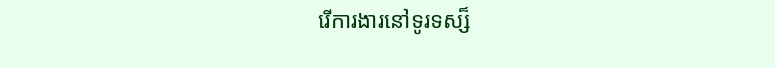រើការងារនៅទូរទស្ស៏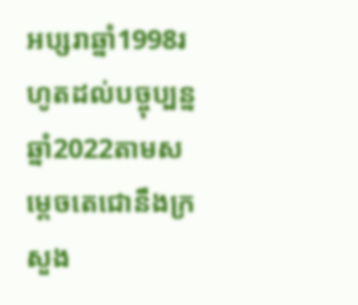អប្សរាឆ្នាំ1998រហូតដល់បច្ចុប្បន្នឆ្នាំ2022តាមសម្ដេចតេជោនឹងក្រសួង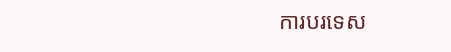ការបរទេស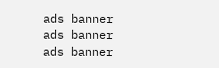ads banner
ads banner
ads banner